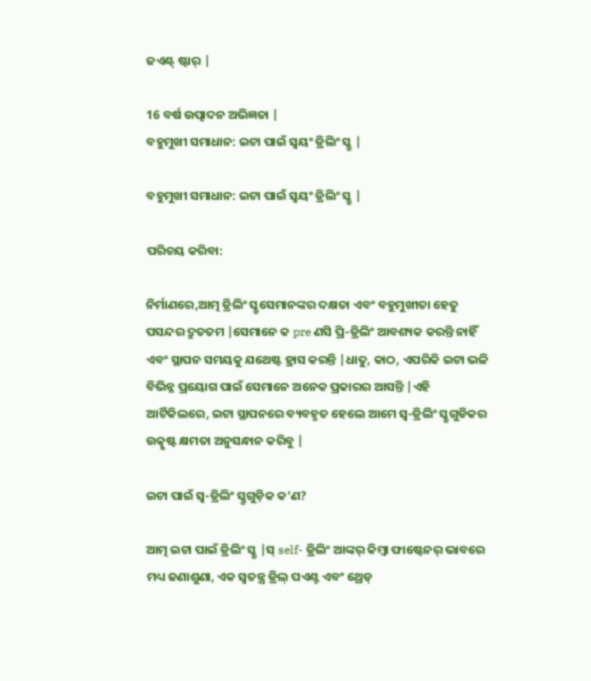ଜଏଣ୍ଟ୍ ଷ୍ଟାର୍ |

16 ବର୍ଷ ଉତ୍ପାଦନ ଅଭିଜ୍ଞତା |
ବହୁମୁଖୀ ସମାଧାନ: ଇଟା ପାଇଁ ସ୍ୱୟଂ ଡ୍ରିଲିଂ ସ୍କ୍ରୁ |

ବହୁମୁଖୀ ସମାଧାନ: ଇଟା ପାଇଁ ସ୍ୱୟଂ ଡ୍ରିଲିଂ ସ୍କ୍ରୁ |

ପରିଚୟ କରିବା:

ନିର୍ମାଣରେ,ଆତ୍ମ ଡ୍ରିଲିଂ ସ୍କ୍ରୁସେମାନଙ୍କର ଦକ୍ଷତା ଏବଂ ବହୁମୁଖୀତା ହେତୁ ପସନ୍ଦର ଦ୍ରୁତତମ |ସେମାନେ କ pre ଣସି ପ୍ରି-ଡ୍ରିଲିଂ ଆବଶ୍ୟକ କରନ୍ତି ନାହିଁ ଏବଂ ସ୍ଥାପନ ସମୟକୁ ଯଥେଷ୍ଟ ହ୍ରାସ କରନ୍ତି |ଧାତୁ, କାଠ, ଏପରିକି ଇଟା ଭଳି ବିଭିନ୍ନ ପ୍ରୟୋଗ ପାଇଁ ସେମାନେ ଅନେକ ପ୍ରକାରର ଆସନ୍ତି |ଏହି ଆର୍ଟିକିଲରେ, ଇଟା ସ୍ଥାପନରେ ବ୍ୟବହୃତ ହେଲେ ଆମେ ସ୍ୱ-ଡ୍ରିଲିଂ ସ୍କ୍ରୁଗୁଡିକର ଉତ୍କୃଷ୍ଟ କ୍ଷମତା ଅନୁସନ୍ଧାନ କରିବୁ |

ଇଟା ପାଇଁ ସ୍ୱ-ଡ୍ରିଲିଂ ସ୍କ୍ରୁଗୁଡ଼ିକ କ’ଣ?

ଆତ୍ମ ଇଟା ପାଇଁ ଡ୍ରିଲିଂ ସ୍କ୍ରୁ |ସ୍ self- ଡ୍ରିଲିଂ ଆଙ୍କର୍ କିମ୍ବା ଫାଷ୍ଟେନର୍ ଭାବରେ ମଧ୍ୟ ଜଣାଶୁଣା, ଏକ ସ୍ୱତନ୍ତ୍ର ଡ୍ରିଲ୍ ପଏଣ୍ଟ ଏବଂ ଥ୍ରେଡ୍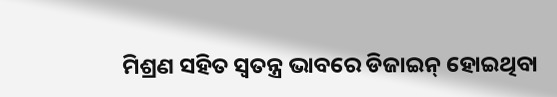ମିଶ୍ରଣ ସହିତ ସ୍ୱତନ୍ତ୍ର ଭାବରେ ଡିଜାଇନ୍ ହୋଇଥିବା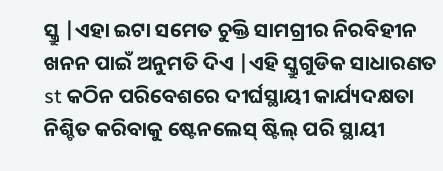ସ୍କ୍ରୁ |ଏହା ଇଟା ସମେତ ଚୁକ୍ତି ସାମଗ୍ରୀର ନିରବିହୀନ ଖନନ ପାଇଁ ଅନୁମତି ଦିଏ |ଏହି ସ୍କ୍ରୁଗୁଡିକ ସାଧାରଣତ st କଠିନ ପରିବେଶରେ ଦୀର୍ଘସ୍ଥାୟୀ କାର୍ଯ୍ୟଦକ୍ଷତା ନିଶ୍ଚିତ କରିବାକୁ ଷ୍ଟେନଲେସ୍ ଷ୍ଟିଲ୍ ପରି ସ୍ଥାୟୀ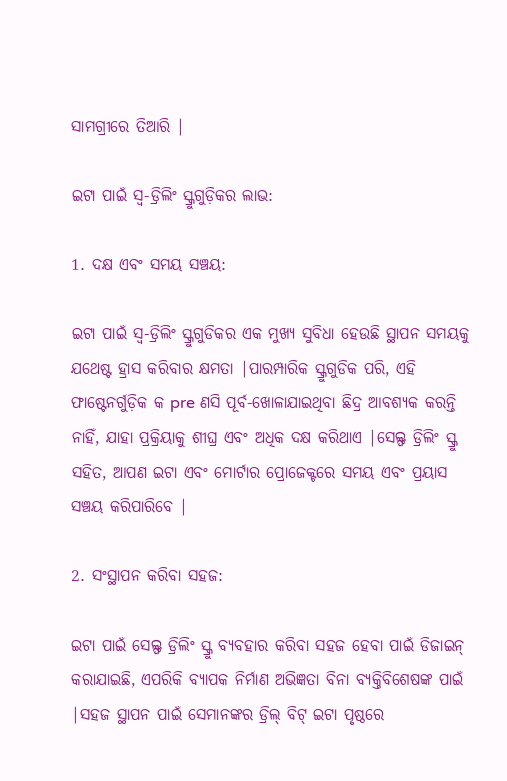ସାମଗ୍ରୀରେ ତିଆରି |

ଇଟା ପାଇଁ ସ୍ୱ-ଡ୍ରିଲିଂ ସ୍କ୍ରୁଗୁଡ଼ିକର ଲାଭ:

1. ଦକ୍ଷ ଏବଂ ସମୟ ସଞ୍ଚୟ:

ଇଟା ପାଇଁ ସ୍ୱ-ଡ୍ରିଲିଂ ସ୍କ୍ରୁଗୁଡିକର ଏକ ମୁଖ୍ୟ ସୁବିଧା ହେଉଛି ସ୍ଥାପନ ସମୟକୁ ଯଥେଷ୍ଟ ହ୍ରାସ କରିବାର କ୍ଷମତା |ପାରମ୍ପାରିକ ସ୍କ୍ରୁଗୁଡିକ ପରି, ଏହି ଫାଷ୍ଟେନର୍ଗୁଡ଼ିକ କ pre ଣସି ପୂର୍ବ-ଖୋଳାଯାଇଥିବା ଛିଦ୍ର ଆବଶ୍ୟକ କରନ୍ତି ନାହିଁ, ଯାହା ପ୍ରକ୍ରିୟାକୁ ଶୀଘ୍ର ଏବଂ ଅଧିକ ଦକ୍ଷ କରିଥାଏ |ସେଲ୍ଫ ଡ୍ରିଲିଂ ସ୍କ୍ରୁ ସହିତ, ଆପଣ ଇଟା ଏବଂ ମୋର୍ଟାର ପ୍ରୋଜେକ୍ଟରେ ସମୟ ଏବଂ ପ୍ରୟାସ ସଞ୍ଚୟ କରିପାରିବେ |

2. ସଂସ୍ଥାପନ କରିବା ସହଜ:

ଇଟା ପାଇଁ ସେଲ୍ଫ ଡ୍ରିଲିଂ ସ୍କ୍ରୁ ବ୍ୟବହାର କରିବା ସହଜ ହେବା ପାଇଁ ଡିଜାଇନ୍ କରାଯାଇଛି, ଏପରିକି ବ୍ୟାପକ ନିର୍ମାଣ ଅଭିଜ୍ଞତା ବିନା ବ୍ୟକ୍ତିବିଶେଷଙ୍କ ପାଇଁ |ସହଜ ସ୍ଥାପନ ପାଇଁ ସେମାନଙ୍କର ଡ୍ରିଲ୍ ବିଟ୍ ଇଟା ପୃଷ୍ଠରେ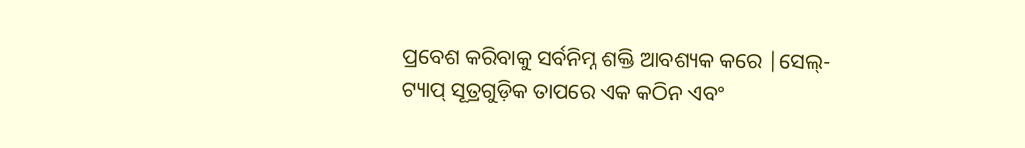ପ୍ରବେଶ କରିବାକୁ ସର୍ବନିମ୍ନ ଶକ୍ତି ଆବଶ୍ୟକ କରେ |ସେଲ୍-ଟ୍ୟାପ୍ ସୂତ୍ରଗୁଡ଼ିକ ତାପରେ ଏକ କଠିନ ଏବଂ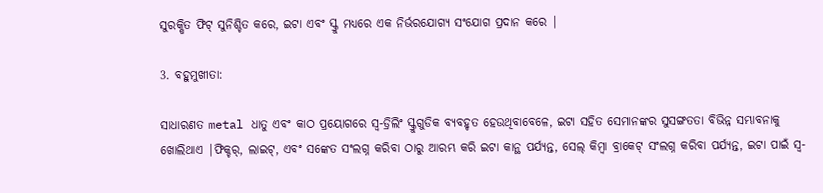ସୁରକ୍ଷିତ ଫିଟ୍ ସୁନିଶ୍ଚିତ କରେ, ଇଟା ଏବଂ ସ୍କ୍ରୁ ମଧ୍ୟରେ ଏକ ନିର୍ଭରଯୋଗ୍ୟ ସଂଯୋଗ ପ୍ରଦାନ କରେ |

3. ବହୁମୁଖୀତା:

ସାଧାରଣତ metal ଧାତୁ ଏବଂ କାଠ ପ୍ରୟୋଗରେ ସ୍ୱ-ଡ୍ରିଲିଂ ସ୍କ୍ରୁଗୁଡିକ ବ୍ୟବହୃତ ହେଉଥିବାବେଳେ, ଇଟା ସହିତ ସେମାନଙ୍କର ସୁସଙ୍ଗତତା ବିଭିନ୍ନ ସମ୍ଭାବନାକୁ ଖୋଲିଥାଏ |ଫିକ୍ଚର୍, ଲାଇଟ୍, ଏବଂ ସଙ୍କେତ ସଂଲଗ୍ନ କରିବା ଠାରୁ ଆରମ୍ଭ କରି ଇଟା କାନ୍ଥ ପର୍ଯ୍ୟନ୍ତ, ସେଲ୍ କିମ୍ବା ବ୍ରାକେଟ୍ ସଂଲଗ୍ନ କରିବା ପର୍ଯ୍ୟନ୍ତ, ଇଟା ପାଇଁ ସ୍ୱ-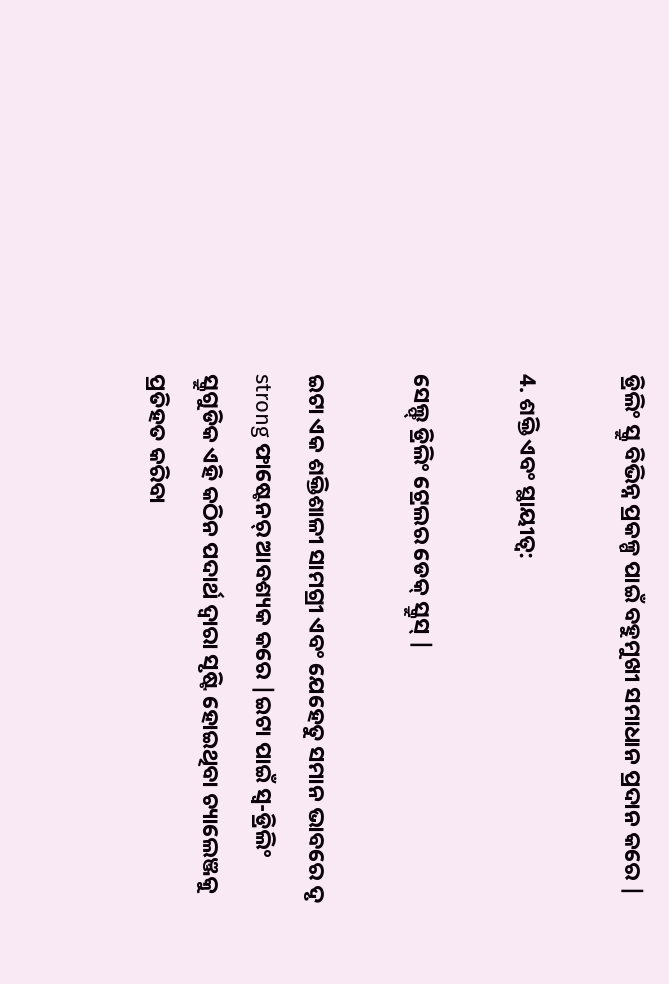ଡ୍ରିଲିଂ ସ୍କ୍ରୁ ବିଭିନ୍ନ ପ୍ରକଳ୍ପ ପାଇଁ ବହୁମୁଖୀ ସମାଧାନ ପ୍ରଦାନ କରେ |

4. ଶକ୍ତି ଏବଂ ସ୍ଥାୟୀତ୍ୱ:

ସେଲ୍ଫ୍ ଡ୍ରିଲିଂ ଟ୍ରେଲର ଡେକ୍ ସ୍କ୍ରୁସ୍ |

ଇଟା ଏକ ଶକ୍ତିଶାଳୀ ସାମଗ୍ରୀ ଏବଂ ଯେହେତୁ ସମାନ ଭାବରେ ଦୃ strong ଫାଷ୍ଟେନର୍ ଆବଶ୍ୟକ କରେ |ଇଟା ପାଇଁ ସ୍ୱ-ଡ୍ରିଲିଂ ସ୍କ୍ରୁଗୁଡିକ ଏହି କଠିନ ପଦାର୍ଥ ଦ୍ୱାରା ସୃଷ୍ଟି ହୋଇଥିବା ଚ୍ୟାଲେଞ୍ଜକୁ ପ୍ରତିହତ କରିବା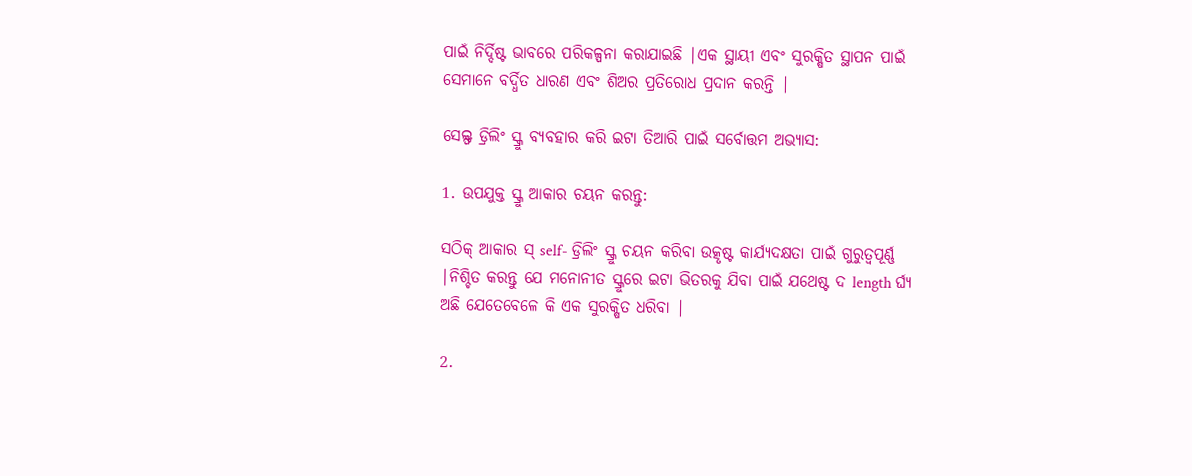ପାଇଁ ନିର୍ଦ୍ଦିଷ୍ଟ ଭାବରେ ପରିକଳ୍ପନା କରାଯାଇଛି |ଏକ ସ୍ଥାୟୀ ଏବଂ ସୁରକ୍ଷିତ ସ୍ଥାପନ ପାଇଁ ସେମାନେ ବର୍ଦ୍ଧିତ ଧାରଣ ଏବଂ ଶିଅର ପ୍ରତିରୋଧ ପ୍ରଦାନ କରନ୍ତି |

ସେଲ୍ଫ ଡ୍ରିଲିଂ ସ୍କ୍ରୁ ବ୍ୟବହାର କରି ଇଟା ତିଆରି ପାଇଁ ସର୍ବୋତ୍ତମ ଅଭ୍ୟାସ:

1. ଉପଯୁକ୍ତ ସ୍କ୍ରୁ ଆକାର ଚୟନ କରନ୍ତୁ:

ସଠିକ୍ ଆକାର ସ୍ self- ଡ୍ରିଲିଂ ସ୍କ୍ରୁ ଚୟନ କରିବା ଉତ୍କୃଷ୍ଟ କାର୍ଯ୍ୟଦକ୍ଷତା ପାଇଁ ଗୁରୁତ୍ୱପୂର୍ଣ୍ଣ |ନିଶ୍ଚିତ କରନ୍ତୁ ଯେ ମନୋନୀତ ସ୍କ୍ରୁରେ ଇଟା ଭିତରକୁ ଯିବା ପାଇଁ ଯଥେଷ୍ଟ ଦ length ର୍ଘ୍ୟ ଅଛି ଯେତେବେଳେ କି ଏକ ସୁରକ୍ଷିତ ଧରିବା |

2.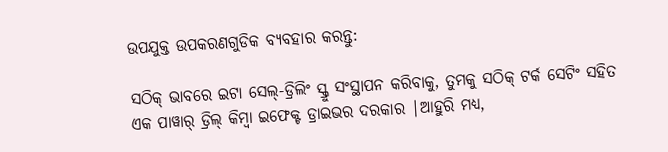ଉପଯୁକ୍ତ ଉପକରଣଗୁଡିକ ବ୍ୟବହାର କରନ୍ତୁ:

ସଠିକ୍ ଭାବରେ ଇଟା ସେଲ୍-ଡ୍ରିଲିଂ ସ୍କ୍ରୁ ସଂସ୍ଥାପନ କରିବାକୁ, ତୁମକୁ ସଠିକ୍ ଟର୍କ ସେଟିଂ ସହିତ ଏକ ପାୱାର୍ ଡ୍ରିଲ୍ କିମ୍ବା ଇଫେକ୍ଟ ଡ୍ରାଇଭର ଦରକାର |ଆହୁରି ମଧ୍ୟ,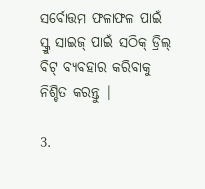ସର୍ବୋତ୍ତମ ଫଳାଫଳ ପାଇଁ ସ୍କ୍ରୁ ସାଇଜ୍ ପାଇଁ ସଠିକ୍ ଡ୍ରିଲ୍ ବିଟ୍ ବ୍ୟବହାର କରିବାକୁ ନିଶ୍ଚିତ କରନ୍ତୁ |

3.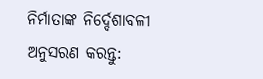ନିର୍ମାତାଙ୍କ ନିର୍ଦ୍ଦେଶାବଳୀ ଅନୁସରଣ କରନ୍ତୁ: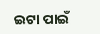ଇଟା ପାଇଁ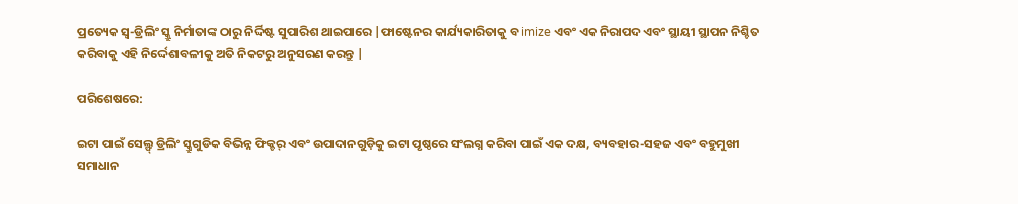ପ୍ରତ୍ୟେକ ସ୍ୱ-ଡ୍ରିଲିଂ ସ୍କ୍ରୁ ନିର୍ମାତାଙ୍କ ଠାରୁ ନିର୍ଦ୍ଦିଷ୍ଟ ସୁପାରିଶ ଥାଇପାରେ |ଫାଷ୍ଟେନର କାର୍ଯ୍ୟକାରିତାକୁ ବ imize ଏବଂ ଏକ ନିରାପଦ ଏବଂ ସ୍ଥାୟୀ ସ୍ଥାପନ ନିଶ୍ଚିତ କରିବାକୁ ଏହି ନିର୍ଦ୍ଦେଶାବଳୀକୁ ଅତି ନିକଟରୁ ଅନୁସରଣ କରନ୍ତୁ |

ପରିଶେଷରେ:

ଇଟା ପାଇଁ ସେଲ୍ଫ୍ ଡ୍ରିଲିଂ ସ୍କ୍ରୁଗୁଡିକ ବିଭିନ୍ନ ଫିକ୍ଚର୍ ଏବଂ ଉପାଦାନଗୁଡ଼ିକୁ ଇଟା ପୃଷ୍ଠରେ ସଂଲଗ୍ନ କରିବା ପାଇଁ ଏକ ଦକ୍ଷ, ବ୍ୟବହାର-ସହଜ ଏବଂ ବହୁମୁଖୀ ସମାଧାନ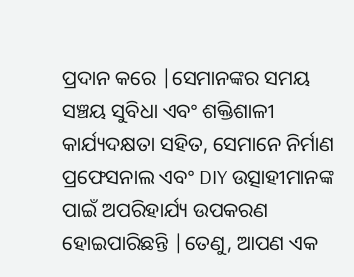ପ୍ରଦାନ କରେ |ସେମାନଙ୍କର ସମୟ ସଞ୍ଚୟ ସୁବିଧା ଏବଂ ଶକ୍ତିଶାଳୀ କାର୍ଯ୍ୟଦକ୍ଷତା ସହିତ, ସେମାନେ ନିର୍ମାଣ ପ୍ରଫେସନାଲ ଏବଂ DIY ଉତ୍ସାହୀମାନଙ୍କ ପାଇଁ ଅପରିହାର୍ଯ୍ୟ ଉପକରଣ ହୋଇପାରିଛନ୍ତି |ତେଣୁ, ଆପଣ ଏକ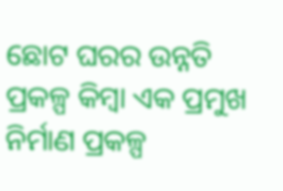ଛୋଟ ଘରର ଉନ୍ନତି ପ୍ରକଳ୍ପ କିମ୍ବା ଏକ ପ୍ରମୁଖ ନିର୍ମାଣ ପ୍ରକଳ୍ପ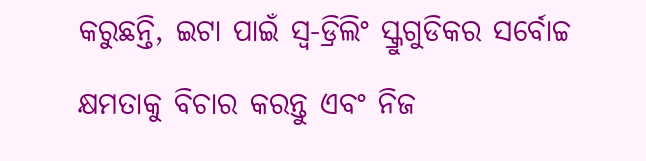କରୁଛନ୍ତି, ଇଟା ପାଇଁ ସ୍ୱ-ଡ୍ରିଲିଂ ସ୍କ୍ରୁଗୁଡିକର ସର୍ବୋଚ୍ଚ କ୍ଷମତାକୁ ବିଚାର କରନ୍ତୁ ଏବଂ ନିଜ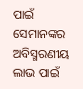ପାଇଁ ସେମାନଙ୍କର ଅବିସ୍ମରଣୀୟ ଲାଭ ପାଇଁ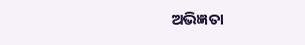ଅଭିଜ୍ଞତା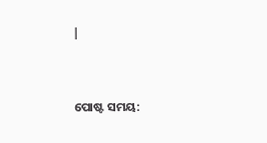|


ପୋଷ୍ଟ ସମୟ: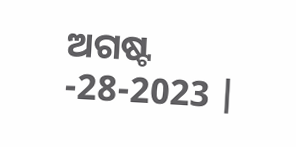ଅଗଷ୍ଟ -28-2023 |